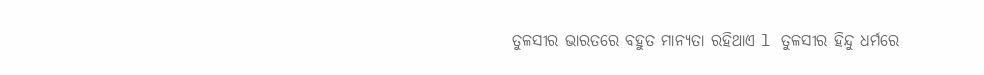ତୁଳସୀର ଭାରତରେ ବହୁତ ମାନ୍ୟତା ରହିଥାଏ l ତୁଳସୀର ହିନ୍ଦୁ ଧର୍ମରେ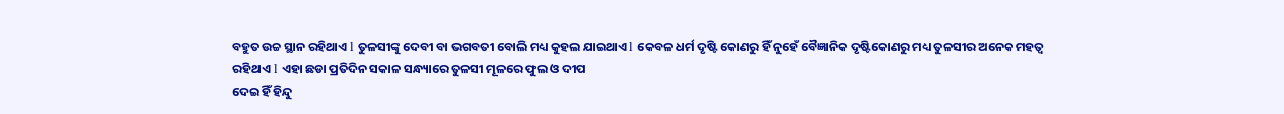ବହୁତ ଉଚ୍ଚ ସ୍ଥାନ ରହିଥାଏ l ତୁଳସୀଙ୍କୁ ଦେବୀ ବା ଭଗବତୀ ବୋଲି ମଧ୍ୟ କୁହଲ ଯାଇଥାଏ l କେବଳ ଧର୍ମ ଦୃଷ୍ଟି କୋଣରୁ ହିଁ ନୁହେଁ ବୈଜ୍ଞାନିକ ଦୃଷ୍ଟିକୋଣରୁ ମଧ୍ୟ ତୁଳସୀର ଅନେକ ମହତ୍ୱ ରହିଥାଏ l ଏହା ଛଡା ପ୍ରତିଦିନ ସକାଳ ସନ୍ଧ୍ୟାରେ ତୁଳସୀ ମୂଳରେ ଫୁଲ ଓ ଦୀପ
ଦେଇ ହିଁ ହିନ୍ଦୁ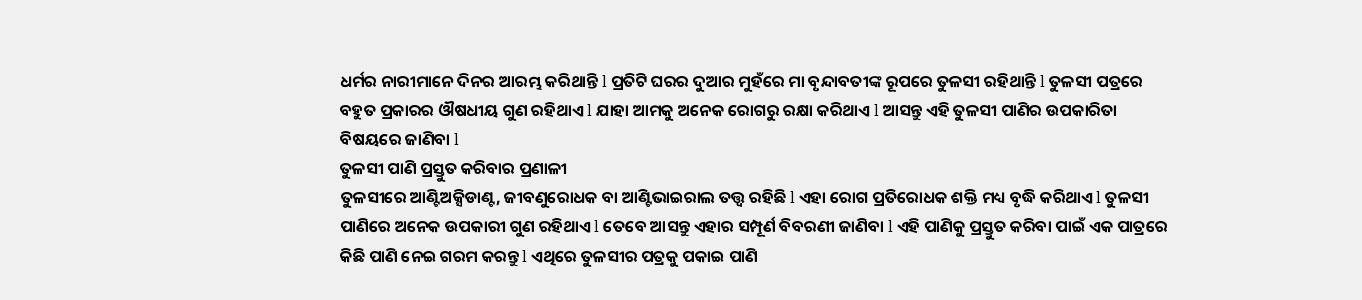ଧର୍ମର ନାରୀମାନେ ଦିନର ଆରମ୍ଭ କରିଥାନ୍ତି l ପ୍ରତିଟି ଘରର ଦୁଆର ମୁହଁରେ ମା ବୃନ୍ଦାବତୀଙ୍କ ରୂପରେ ତୁଳସୀ ରହିଥାନ୍ତି l ତୁଳସୀ ପତ୍ରରେ ବହୁତ ପ୍ରକାରର ଔଷଧୀୟ ଗୁଣ ରହିଥାଏ l ଯାହା ଆମକୁ ଅନେକ ରୋଗରୁ ରକ୍ଷା କରିଥାଏ l ଆସନ୍ତୁ ଏହି ତୁଳସୀ ପାଣିର ଉପକାରିତା ବିଷୟରେ ଜାଣିବା l
ତୁଳସୀ ପାଣି ପ୍ରସ୍ତୁତ କରିବାର ପ୍ରଣାଳୀ
ତୁଳସୀରେ ଆଣ୍ଟିଅକ୍ସିଡାଣ୍ଟ, ଜୀବଣୁରୋଧକ ବା ଆଣ୍ଟିଭାଇରାଲ ତତ୍ତ୍ୱ ରହିଛି l ଏହା ରୋଗ ପ୍ରତିରୋଧକ ଶକ୍ତି ମଧ୍ୟ ବୃଦ୍ଧି କରିଥାଏ l ତୁଳସୀ ପାଣିରେ ଅନେକ ଉପକାରୀ ଗୁଣ ରହିଥାଏ l ତେବେ ଆସନ୍ତୁ ଏହାର ସମ୍ପୂର୍ଣ ବିବରଣୀ ଜାଣିବା l ଏହି ପାଣିକୁ ପ୍ରସ୍ତୁତ କରିବା ପାଇଁ ଏକ ପାତ୍ରରେ କିଛି ପାଣି ନେଇ ଗରମ କରନ୍ତୁ l ଏଥିରେ ତୁଳସୀର ପତ୍ରକୁ ପକାଇ ପାଣି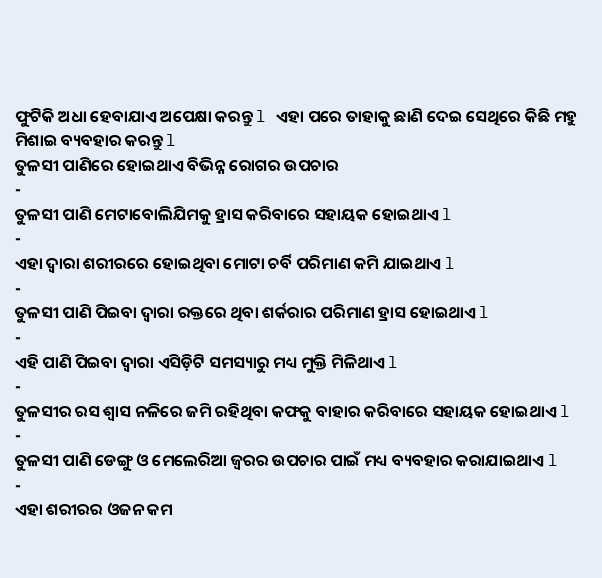ଫୁଟିକି ଅଧା ହେବାଯାଏ ଅପେକ୍ଷା କରନ୍ତୁ l ଏହା ପରେ ତାହାକୁ ଛାଣି ଦେଇ ସେଥିରେ କିଛି ମହୁ ମିଶାଇ ବ୍ୟବହାର କରନ୍ତୁ l
ତୁଳସୀ ପାଣିରେ ହୋଇଥାଏ ବିଭିନ୍ନ ରୋଗର ଉପଚାର
-
ତୁଳସୀ ପାଣି ମେଟାବୋଲିଯିମକୁ ହ୍ରାସ କରିବାରେ ସହାୟକ ହୋଇଥାଏ l
-
ଏହା ଦ୍ଵାରା ଶରୀରରେ ହୋଇଥିବା ମୋଟା ଚର୍ବି ପରିମାଣ କମି ଯାଇଥାଏ l
-
ତୁଳସୀ ପାଣି ପିଇବା ଦ୍ଵାରା ରକ୍ତରେ ଥିବା ଶର୍କରାର ପରିମାଣ ହ୍ରାସ ହୋଇଥାଏ l
-
ଏହି ପାଣି ପିଇବା ଦ୍ଵାରା ଏସିଡ଼ିଟି ସମସ୍ୟାରୁ ମଧ୍ୟ ମୁକ୍ତି ମିଳିଥାଏ l
-
ତୁଳସୀର ରସ ଶ୍ୱାସ ନଳିରେ ଜମି ରହିଥିବା କଫକୁ ବାହାର କରିବାରେ ସହାୟକ ହୋଇଥାଏ l
-
ତୁଳସୀ ପାଣି ଡେଙ୍ଗୁ ଓ ମେଲେରିଆ ଜ୍ୱରର ଉପଚାର ପାଇଁ ମଧ୍ୟ ବ୍ୟବହାର କରାଯାଇଥାଏ l
-
ଏହା ଶରୀରର ଓଜନ କମ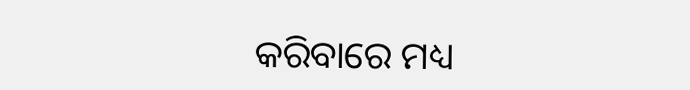କରିବାରେ ମଧ୍ୟ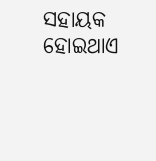ସହାୟକ ହୋଇଥାଏ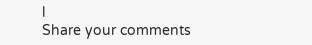l
Share your comments